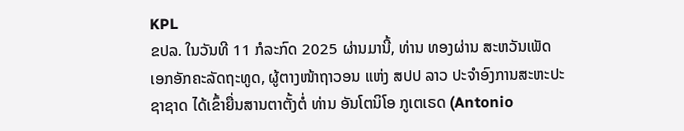KPL
ຂປລ. ໃນວັນທີ 11 ກໍລະກົດ 2025 ຜ່ານມານີ້, ທ່ານ ທອງຜ່ານ ສະຫວັນເພັດ ເອກອັກຄະລັດຖະທູດ, ຜູ້ຕາງໜ້າຖາວອນ ແຫ່ງ ສປປ ລາວ ປະຈໍາອົງການສະຫະປະຊາຊາດ ໄດ້ເຂົ້າຍື່ນສານຕາຕັ້ງຕໍ່ ທ່ານ ອັນໂຕນິໂອ ກູເຕເຣດ (Antonio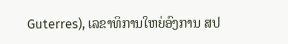Guterres), ເລຂາທິການໃຫຍ່ອົງການ ສປ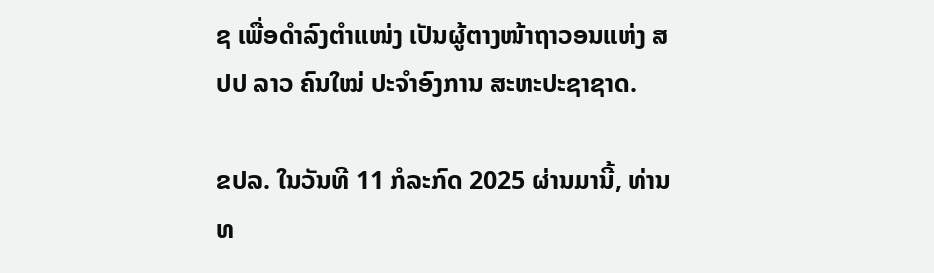ຊ ເພື່ອດໍາລົງຕໍາແໜ່ງ ເປັນຜູ້ຕາງໜ້າຖາວອນແຫ່ງ ສປປ ລາວ ຄົນໃໝ່ ປະຈໍາອົງການ ສະຫະປະຊາຊາດ.

ຂປລ. ໃນວັນທີ 11 ກໍລະກົດ 2025 ຜ່ານມານີ້, ທ່ານ ທ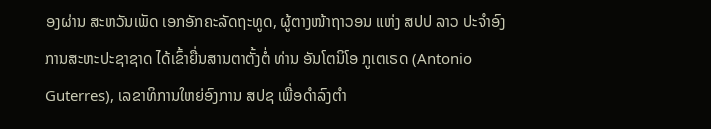ອງຜ່ານ ສະຫວັນເພັດ ເອກອັກຄະລັດຖະທູດ, ຜູ້ຕາງໜ້າຖາວອນ ແຫ່ງ ສປປ ລາວ ປະຈໍາອົງການສະຫະປະຊາຊາດ ໄດ້ເຂົ້າຍື່ນສານຕາຕັ້ງຕໍ່ ທ່ານ ອັນໂຕນິໂອ ກູເຕເຣດ (Antonio Guterres), ເລຂາທິການໃຫຍ່ອົງການ ສປຊ ເພື່ອດໍາລົງຕໍາ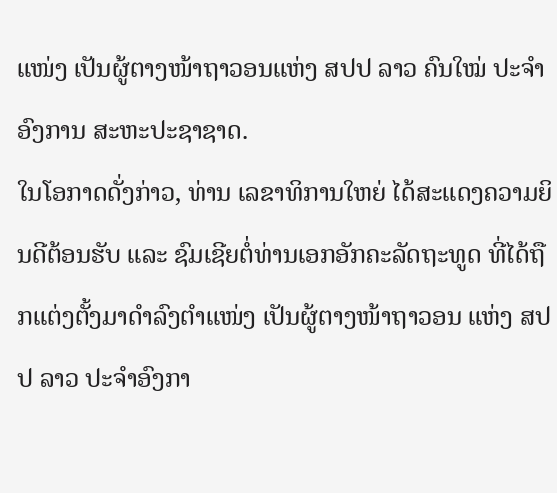ແໜ່ງ ເປັນຜູ້ຕາງໜ້າຖາວອນແຫ່ງ ສປປ ລາວ ຄົນໃໝ່ ປະຈໍາອົງການ ສະຫະປະຊາຊາດ.
ໃນໂອກາດດັ່ງກ່າວ, ທ່ານ ເລຂາທິການໃຫຍ່ ໄດ້ສະແດງຄວາມຍິນດີຕ້ອນຮັບ ແລະ ຊົມເຊີຍຕໍ່ທ່ານເອກອັກຄະລັດຖະທູດ ທີ່ໄດ້ຖືກແຕ່ງຕັ້ງມາດໍາລົງຕໍາແໜ່ງ ເປັນຜູ້ຕາງໜ້າຖາວອນ ແຫ່ງ ສປປ ລາວ ປະຈໍາອົງກາ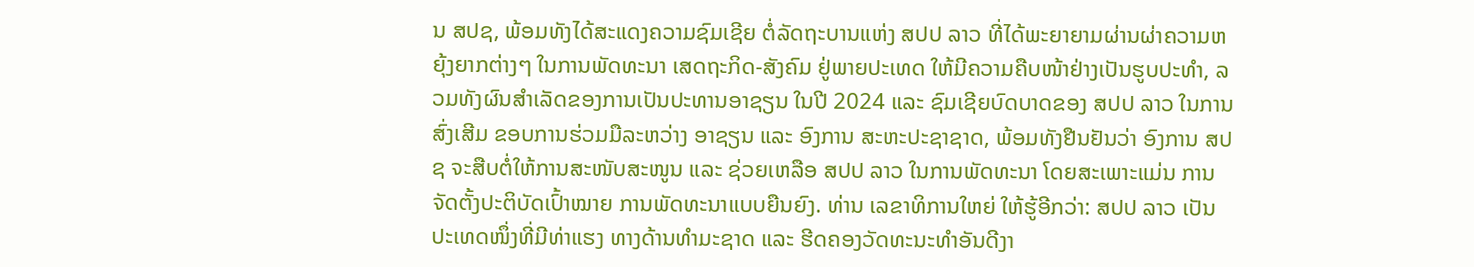ນ ສປຊ, ພ້ອມທັງໄດ້ສະແດງຄວາມຊົມເຊີຍ ຕໍ່ລັດຖະບານແຫ່ງ ສປປ ລາວ ທີ່ໄດ້ພະຍາຍາມຜ່ານຜ່າຄວາມຫຍຸ້ງຍາກຕ່າງໆ ໃນການພັດທະນາ ເສດຖະກິດ-ສັງຄົມ ຢູ່ພາຍປະເທດ ໃຫ້ມີຄວາມຄືບໜ້າຢ່າງເປັນຮູບປະທໍາ, ລວມທັງຜົນສຳເລັດຂອງການເປັນປະທານອາຊຽນ ໃນປີ 2024 ແລະ ຊົມເຊີຍບົດບາດຂອງ ສປປ ລາວ ໃນການສົ່ງເສີມ ຂອບການຮ່ວມມືລະຫວ່າງ ອາຊຽນ ແລະ ອົງການ ສະຫະປະຊາຊາດ, ພ້ອມທັງຢືນຢັນວ່າ ອົງການ ສປຊ ຈະສືບຕໍ່ໃຫ້ການສະໜັບສະໜູນ ແລະ ຊ່ວຍເຫລືອ ສປປ ລາວ ໃນການພັດທະນາ ໂດຍສະເພາະແມ່ນ ການຈັດຕັ້ງປະຕິບັດເປົ້າໝາຍ ການພັດທະນາແບບຍືນຍົງ. ທ່ານ ເລຂາທິການໃຫຍ່ ໃຫ້ຮູ້ອີກວ່າ: ສປປ ລາວ ເປັນປະເທດໜຶ່ງທີ່ມີທ່າແຮງ ທາງດ້ານທໍາມະຊາດ ແລະ ຮີດຄອງວັດທະນະທໍາອັນດີງາ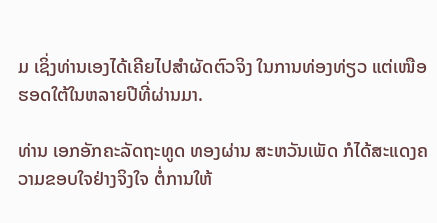ມ ເຊິ່ງທ່ານເອງໄດ້ເຄີຍໄປສໍາຜັດຕົວຈິງ ໃນການທ່ອງທ່ຽວ ແຕ່ເໜືອຮອດໃຕ້ໃນຫລາຍປີທີ່ຜ່ານມາ.

ທ່ານ ເອກອັກຄະລັດຖະທູດ ທອງຜ່ານ ສະຫວັນເພັດ ກໍໄດ້ສະແດງຄວາມຂອບໃຈຢ່າງຈິງໃຈ ຕໍ່ການໃຫ້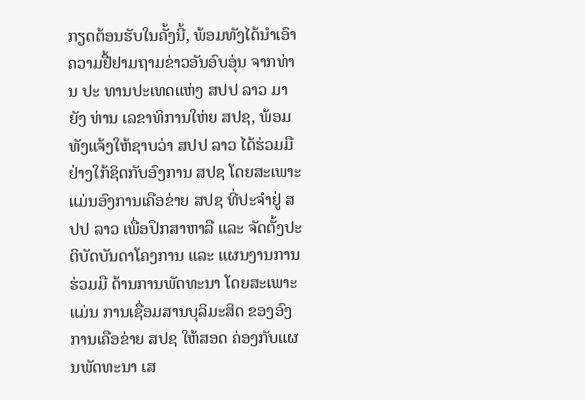ກຽດຕ້ອນຮັບໃນຄັ້ງນີ້, ພ້ອມທັງໄດ້ນໍາເອົາຄວາມຢື້ຢາມຖາມຂ່າວອັນອົບອຸ່ນ ຈາກທ່ານ ປະ ທານປະເທດແຫ່ງ ສປປ ລາວ ມາຍັງ ທ່ານ ເລຂາທິການໃຫ່ຍ ສປຊ, ພ້ອມທັງແຈ້ງໃຫ້ຊາບວ່າ ສປປ ລາວ ໄດ້ຮ່ວມມືຢ່າງໃກ້ຊິດກັບອົງການ ສປຊ ໂດຍສະເພາະແມ່ນອົງການເຄືອຂ່າຍ ສປຊ ທີ່ປະຈໍາຢູ່ ສປປ ລາວ ເພື່ອປຶກສາຫາລື ແລະ ຈັດຕັ້ງປະຕິບັດບັນດາໂຄງການ ແລະ ແຜນງານການຮ່ວມມື ດ້ານການພັດທະນາ ໂດຍສະເພາະແມ່ນ ການເຊື່ອມສານບຸລິມະສິດ ຂອງອົງການເຄືອຂ່າຍ ສປຊ ໃຫ້ສອດ ຄ່ອງກັບແຜນພັດທະນາ ເສ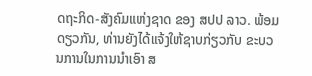ດຖະກິດ-ສັງຄົມແຫ່ງຊາດ ຂອງ ສປປ ລາວ. ພ້ອມດຽວກັນ, ທ່ານຍັງໄດ້ແຈ້ງໃຫ້ຊາບກ່ຽວກັບ ຂະບວນການໃນການນໍາເອົາ ສ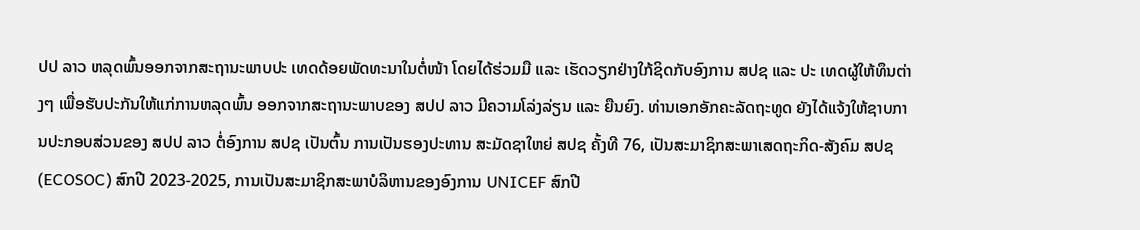ປປ ລາວ ຫລຸດພົ້ນອອກຈາກສະຖານະພາບປະ ເທດດ້ອຍພັດທະນາໃນຕໍ່ໜ້າ ໂດຍໄດ້ຮ່ວມມື ແລະ ເຮັດວຽກຢ່າງໃກ້ຊິດກັບອົງການ ສປຊ ແລະ ປະ ເທດຜູ້ໃຫ້ທຶນຕ່າງໆ ເພື່ອຮັບປະກັນໃຫ້ແກ່ການຫລຸດພົ້ນ ອອກຈາກສະຖານະພາບຂອງ ສປປ ລາວ ມີຄວາມໂລ່ງລ່ຽນ ແລະ ຍືນຍົງ. ທ່ານເອກອັກຄະລັດຖະທູດ ຍັງໄດ້ແຈ້ງໃຫ້ຊາບການປະກອບສ່ວນຂອງ ສປປ ລາວ ຕໍ່ອົງການ ສປຊ ເປັນຕົ້ນ ການເປັນຮອງປະທານ ສະມັດຊາໃຫຍ່ ສປຊ ຄັ້ງທີ 76, ເປັນສະມາຊິກສະພາເສດຖະກິດ-ສັງຄົມ ສປຊ (ECOSOC) ສົກປີ 2023-2025, ການເປັນສະມາຊິກສະພາບໍລິຫານຂອງອົງການ UNICEF ສົກປີ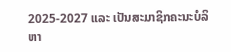2025-2027 ແລະ ເປັນສະມາຊິກຄະນະບໍລິຫາ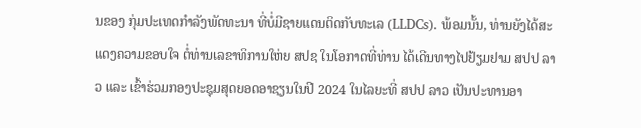ນຂອງ ກຸ່ມປະເທດກໍາລັງພັດທະນາ ທີ່ບໍ່ມີຊາຍແດນຕິດກັບທະເລ (LLDCs). ພ້ອມນັ້ນ, ທ່ານຍັງໄດ້ສະແດງຄວາມຂອບໃຈ ຕໍ່ທ່ານເລຂາທິການໃຫ່ຍ ສປຊ ໃນໂອກາດທີ່ທ່ານ ໄດ້ເດີນທາງໄປຢ້ຽມຢາມ ສປປ ລາວ ແລະ ເຂົ້າຮ່ວມກອງປະຊຸມສຸດຍອດອາຊຽນໃນປີ 2024 ໃນໄລຍະທີ່ ສປປ ລາວ ເປັນປະທານອາ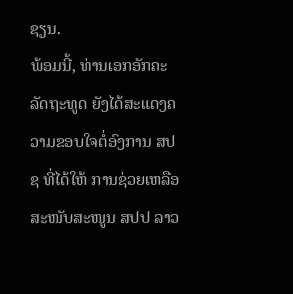ຊຽນ.
ພ້ອມນີ້, ທ່ານເອກອັກຄະລັດຖະທູດ ຍັງໄດ້ສະແດງຄວາມຂອບໃຈຕໍ່ອົງການ ສປຊ ທີ່ໄດ້ໃຫ້ ການຊ່ວຍເຫລືອ ສະໜັບສະໜູນ ສປປ ລາວ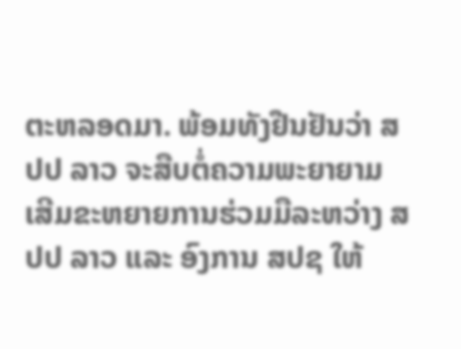ຕະຫລອດມາ. ພ້ອມທັງຢືນຢັນວ່າ ສປປ ລາວ ຈະສືບຕໍ່ຄວາມພະຍາຍາມ ເສີມຂະຫຍາຍການຮ່ວມມືລະຫວ່າງ ສປປ ລາວ ແລະ ອົງການ ສປຊ ໃຫ້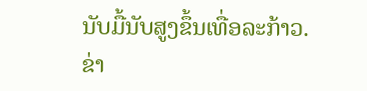ນັບມື້ນັບສູງຂຶ້ນເທື່ອລະກ້າວ.
ຂ່າ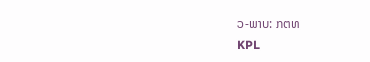ວ-ພາບ: ກຕທ
KPL